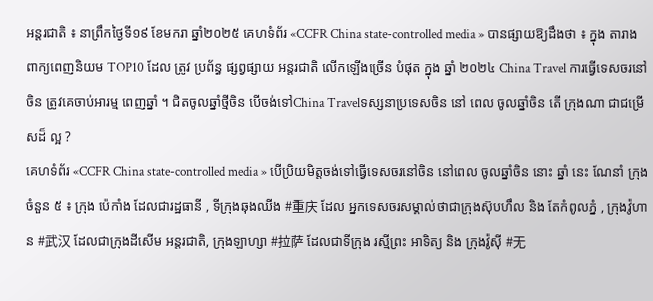អន្តរជាតិ ៖ នាព្រឹកថ្ងៃទី១៩ ខែមករា ឆ្នាំ២០២៥ គេហទំព័រ «CCFR China state-controlled media » បានផ្សាយឱ្យដឹងថា ៖ ក្នុង តារាង ពាក្យពេញនិយម TOP10 ដែល ត្រូវ ប្រព័ន្ធ ផ្សព្វផ្សាយ អន្តរជាតិ លើកឡើងច្រើន បំផុត ក្នុង ឆ្នាំ ២០២៤ China Travel ការធ្វើទេសចរនៅចិន ត្រូវគេចាប់អារម្ម ពេញឆ្នាំ ។ ជិតចូលឆ្នាំថ្មីចិន បើចង់ទៅChina Travelទស្សនាប្រទេសចិន នៅ ពេល ចូលឆ្នាំចិន តើ ក្រុងណា ជាជម្រើសដ៏ ល្អ ?
គេហទំព័រ «CCFR China state-controlled media » បើប្រិយមិត្តចង់ទៅធ្វើទេសចរនៅចិន នៅពេល ចូលឆ្នាំចិន នោះ ឆ្នាំ នេះ ណែនាំ ក្រុងចំនួន ៥ ៖ ក្រុង ប៉េកាំង ដែលជារដ្ឋធានី , ទីក្រុងឆុងឈីង #重庆 ដែល អ្នកទេសចរសម្គាល់ថាជាក្រុងស៊ុបហឹល និង តែកំពូលភ្នំ , ក្រុងវ៉ូហាន #武汉 ដែលជាក្រុងដីសើម អន្តរជាតិ, ក្រុងឡាហ្សា #拉萨 ដែលជាទីក្រុង រស្មីព្រះ អាទិត្យ និង ក្រុងវ៉ូស៊ី #无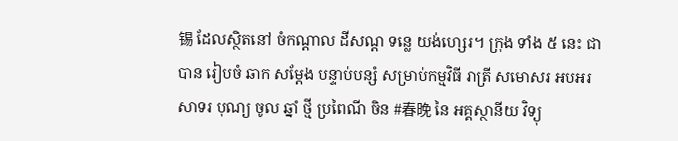锡 ដែលស្ថិតនៅ ចំកណ្តាល ដីសណ្ត ទន្លេ យង់ហ្សេរ។ ក្រុង ទាំង ៥ នេះ ជា បាន រៀបចំ ឆាក សម្តែង បន្ទាប់បន្សំ សម្រាប់កម្មវិធី រាត្រី សមោសរ អបអរ សាទរ បុណ្យ ចូល ឆ្នាំ ថ្មី ប្រពៃណី ចិន #春晚 នៃ អគ្គស្ថានីយ វិទ្យុ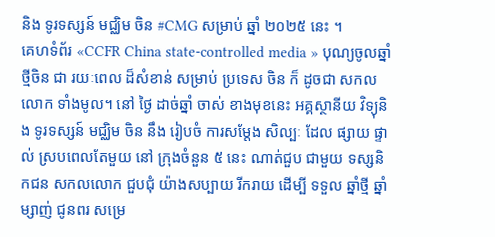និង ទូរទស្សន៍ មជ្ឈិម ចិន #CMG សម្រាប់ ឆ្នាំ ២០២៥ នេះ ។
គេហទំព័រ «CCFR China state-controlled media » បុណ្យចូលឆ្នាំថ្មីចិន ជា រយៈពេល ដ៏សំខាន់ សម្រាប់ ប្រទេស ចិន ក៏ ដូចជា សកល លោក ទាំងមូល។ នៅ ថ្ងៃ ដាច់ឆ្នាំ ចាស់ ខាងមុខនេះ អគ្គស្ថានីយ វិទ្យុនិង ទូរទស្សន៍ មជ្ឈិម ចិន នឹង រៀបចំ ការសម្តែង សិល្បៈ ដែល ផ្សាយ ផ្ទាល់ ស្របពេលតែមួយ នៅ ក្រុងចំនួន ៥ នេះ ណាត់ជួប ជាមួយ ទស្សនិកជន សកលលោក ជួបជុំ យ៉ាងសប្បាយ រីករាយ ដើម្បី ទទួល ឆ្នាំថ្មី ឆ្នាំ ម្សាញ់ ជូនពរ សម្រេ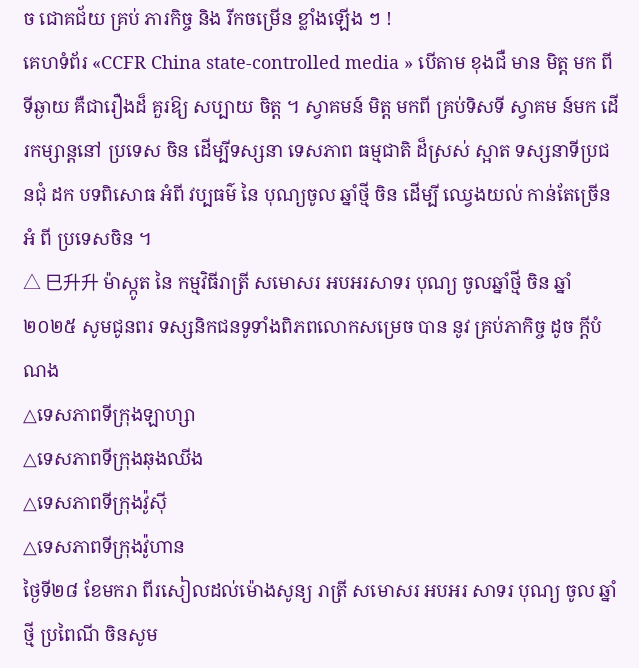ច ជោគជ័យ គ្រប់ ភារកិច្ច និង រីកចម្រើន ខ្លាំងឡើង ៗ !
គេហទំព័រ «CCFR China state-controlled media » បើតាម ខុងជឺ មាន មិត្ត មក ពីទីឆ្ងាយ គឺជារឿងដ៏ គួរឱ្យ សប្បាយ ចិត្ត ។ ស្វាគមន៍ មិត្ត មកពី គ្រប់ទិសទី ស្វាគម ន៍មក ដើរកម្សាន្តនៅ ប្រទេស ចិន ដើម្បីទស្សនា ទេសភាព ធម្មជាតិ ដ៏ស្រស់ ស្អាត ទស្សនាទីប្រជនជុំ ដក បទពិសោធ អំពី វប្បធម៌ នៃ បុណ្យចូល ឆ្នាំថ្មី ចិន ដើម្បី ឈ្វេងយល់ កាន់តែច្រើនអំ ពី ប្រទេសចិន ។
△ 巳升升 ម៉ាស្កូត នៃ កម្មវិធីរាត្រី សមោសរ អបអរសាទរ បុណ្យ ចូលឆ្នាំថ្មី ចិន ឆ្នាំ២០២៥ សូមជូនពរ ទស្សនិកជនទូទាំងពិភពលោកសម្រេច បាន នូវ គ្រប់ភាកិច្ច ដូច ក្តីបំណង
△ទេសភាពទីក្រុងឡាហ្សា
△ទេសភាពទីក្រុងឆុងឈីង
△ទេសភាពទីក្រុងវ៉ូស៊ី
△ទេសភាពទីក្រុងវ៉ូហាន
ថ្ងៃទី២៨ ខែមករា ពីរសៀលដល់ម៉ោងសូន្យ រាត្រី សមោសរ អបអរ សាទរ បុណ្យ ចូល ឆ្នាំ ថ្មី ប្រពៃណី ចិនសូម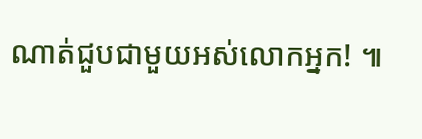ណាត់ជួបជាមួយអស់លោកអ្នក! ៕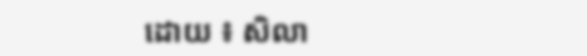ដោយ ៖ សិលា